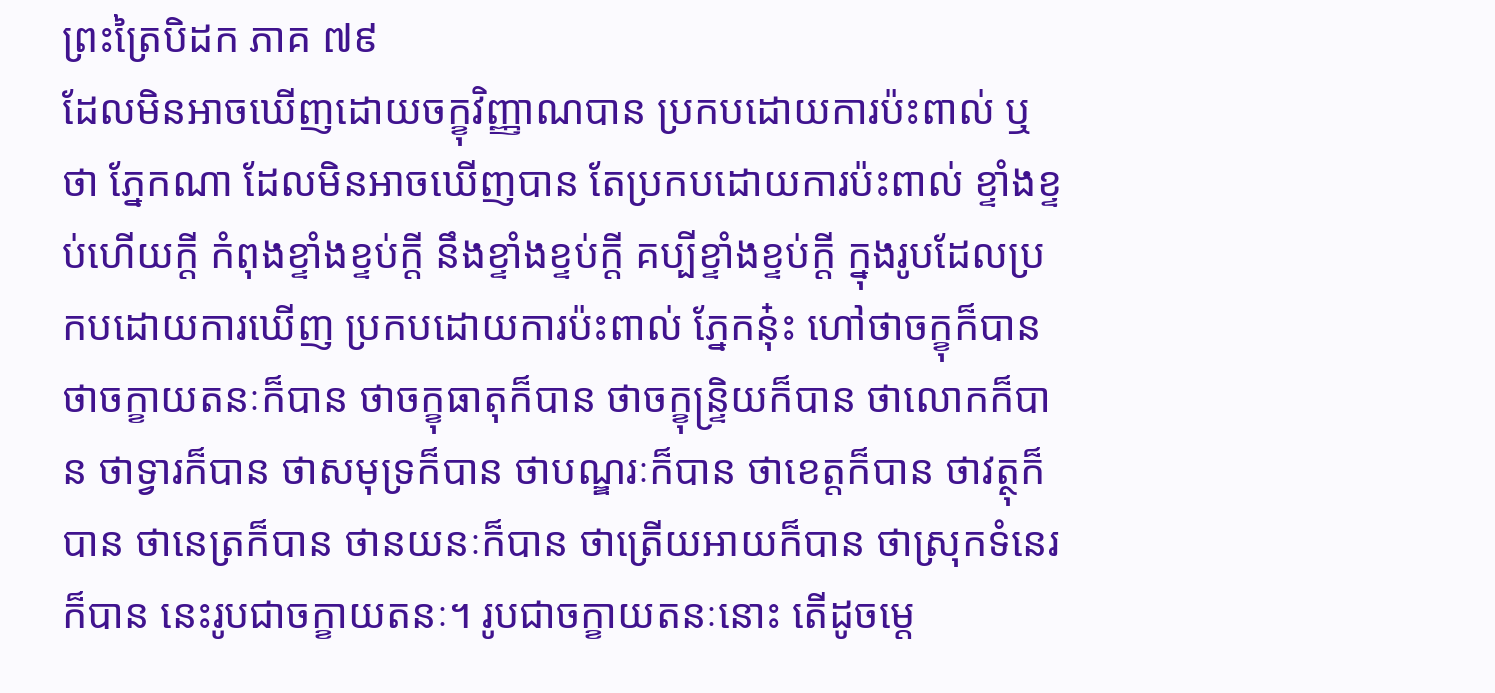ព្រះត្រៃបិដក ភាគ ៧៩
ដែលមិនអាចឃើញដោយចក្ខុវិញ្ញាណបាន ប្រកបដោយការប៉ះពាល់ ឬថា ភ្នែកណា ដែលមិនអាចឃើញបាន តែប្រកបដោយការប៉ះពាល់ ខ្ទាំងខ្ទប់ហើយក្តី កំពុងខ្ទាំងខ្ទប់ក្តី នឹងខ្ទាំងខ្ទប់ក្តី គប្បីខ្ទាំងខ្ទប់ក្តី ក្នុងរូបដែលប្រកបដោយការឃើញ ប្រកបដោយការប៉ះពាល់ ភ្នែកនុ៎ះ ហៅថាចក្ខុក៏បាន ថាចក្ខាយតនៈក៏បាន ថាចក្ខុធាតុក៏បាន ថាចក្ខុន្ទ្រិយក៏បាន ថាលោកក៏បាន ថាទ្វារក៏បាន ថាសមុទ្រក៏បាន ថាបណ្ឌរៈក៏បាន ថាខេត្តក៏បាន ថាវត្ថុក៏បាន ថានេត្រក៏បាន ថានយនៈក៏បាន ថាត្រើយអាយក៏បាន ថាស្រុកទំនេរក៏បាន នេះរូបជាចក្ខាយតនៈ។ រូបជាចក្ខាយតនៈនោះ តើដូចម្តេ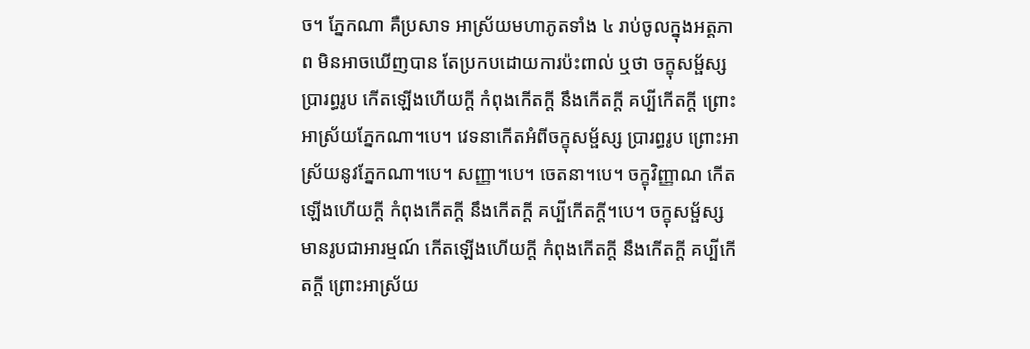ច។ ភ្នែកណា គឺប្រសាទ អាស្រ័យមហាភូតទាំង ៤ រាប់ចូលក្នុងអត្តភាព មិនអាចឃើញបាន តែប្រកបដោយការប៉ះពាល់ ឬថា ចក្ខុសម្ផ័ស្សប្រារព្ធរូប កើតឡើងហើយក្តី កំពុងកើតក្តី នឹងកើតក្តី គប្បីកើតក្តី ព្រោះអាស្រ័យភ្នែកណា។បេ។ វេទនាកើតអំពីចក្ខុសម្ផ័ស្ស ប្រារព្ធរូប ព្រោះអាស្រ័យនូវភ្នែកណា។បេ។ សញ្ញា។បេ។ ចេតនា។បេ។ ចក្ខុវិញ្ញាណ កើតឡើងហើយក្តី កំពុងកើតក្តី នឹងកើតក្តី គប្បីកើតក្តី។បេ។ ចក្ខុសម្ផ័ស្ស មានរូបជាអារម្មណ៍ កើតឡើងហើយក្តី កំពុងកើតក្តី នឹងកើតក្តី គប្បីកើតក្តី ព្រោះអាស្រ័យ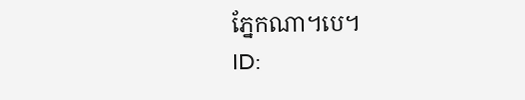ភ្នែកណា។បេ។
ID: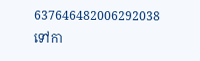637646482006292038
ទៅកា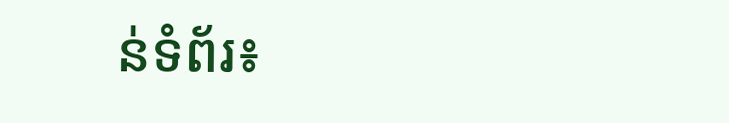ន់ទំព័រ៖